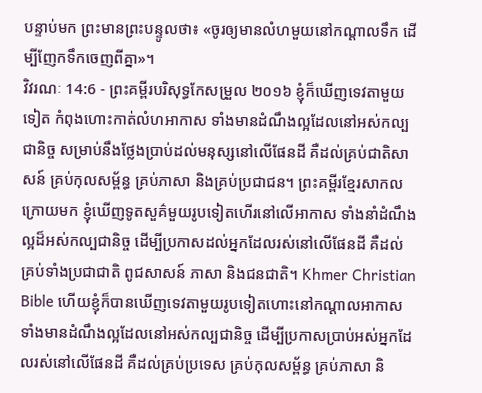បន្ទាប់មក ព្រះមានព្រះបន្ទូលថា៖ «ចូរឲ្យមានលំហមួយនៅកណ្ដាលទឹក ដើម្បីញែកទឹកចេញពីគ្នា»។
វិវរណៈ 14:6 - ព្រះគម្ពីរបរិសុទ្ធកែសម្រួល ២០១៦ ខ្ញុំក៏ឃើញទេវតាមួយទៀត កំពុងហោះកាត់លំហអាកាស ទាំងមានដំណឹងល្អដែលនៅអស់កល្បជានិច្ច សម្រាប់នឹងថ្លែងប្រាប់ដល់មនុស្សនៅលើផែនដី គឺដល់គ្រប់ជាតិសាសន៍ គ្រប់កុលសម្ព័ន្ធ គ្រប់ភាសា និងគ្រប់ប្រជាជន។ ព្រះគម្ពីរខ្មែរសាកល ក្រោយមក ខ្ញុំឃើញទូតសួគ៌មួយរូបទៀតហើរនៅលើអាកាស ទាំងនាំដំណឹងល្អដ៏អស់កល្បជានិច្ច ដើម្បីប្រកាសដល់អ្នកដែលរស់នៅលើផែនដី គឺដល់គ្រប់ទាំងប្រជាជាតិ ពូជសាសន៍ ភាសា និងជនជាតិ។ Khmer Christian Bible ហើយខ្ញុំក៏បានឃើញទេវតាមួយរូបទៀតហោះនៅកណ្ដាលអាកាស ទាំងមានដំណឹងល្អដែលនៅអស់កល្បជានិច្ច ដើម្បីប្រកាសប្រាប់អស់អ្នកដែលរស់នៅលើផែនដី គឺដល់គ្រប់ប្រទេស គ្រប់កុលសម្ព័ន្ធ គ្រប់ភាសា និ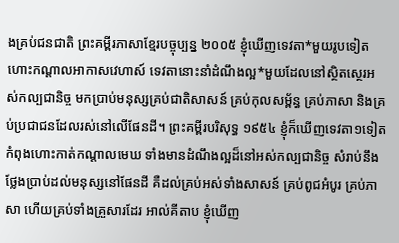ងគ្រប់ជនជាតិ ព្រះគម្ពីរភាសាខ្មែរបច្ចុប្បន្ន ២០០៥ ខ្ញុំឃើញទេវតា*មួយរូបទៀត ហោះកណ្ដាលអាកាសវេហាស៍ ទេវតានោះនាំដំណឹងល្អ*មួយដែលនៅស្ថិតស្ថេរអស់កល្បជានិច្ច មកប្រាប់មនុស្សគ្រប់ជាតិសាសន៍ គ្រប់កុលសម្ព័ន្ធ គ្រប់ភាសា និងគ្រប់ប្រជាជនដែលរស់នៅលើផែនដី។ ព្រះគម្ពីរបរិសុទ្ធ ១៩៥៤ ខ្ញុំក៏ឃើញទេវតា១ទៀត កំពុងហោះកាត់កណ្តាលមេឃ ទាំងមានដំណឹងល្អដ៏នៅអស់កល្បជានិច្ច សំរាប់នឹងថ្លែងប្រាប់ដល់មនុស្សនៅផែនដី គឺដល់គ្រប់អស់ទាំងសាសន៍ គ្រប់ពូជអំបូរ គ្រប់ភាសា ហើយគ្រប់ទាំងគ្រួសារដែរ អាល់គីតាប ខ្ញុំឃើញ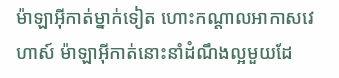ម៉ាឡាអ៊ីកាត់ម្នាក់ទៀត ហោះកណ្ដាលអាកាសវេហាស៍ ម៉ាឡាអ៊ីកាត់នោះនាំដំណឹងល្អមួយដែ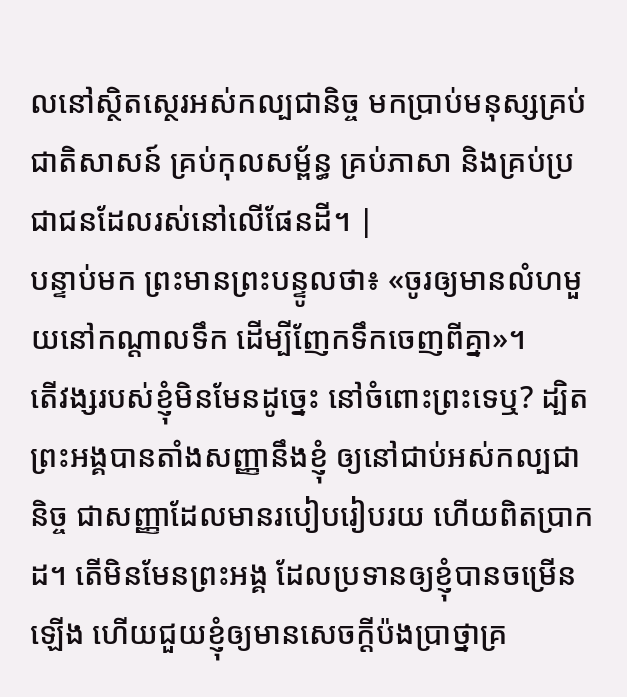លនៅស្ថិតស្ថេរអស់កល្បជានិច្ច មកប្រាប់មនុស្សគ្រប់ជាតិសាសន៍ គ្រប់កុលសម្ព័ន្ធ គ្រប់ភាសា និងគ្រប់ប្រជាជនដែលរស់នៅលើផែនដី។ |
បន្ទាប់មក ព្រះមានព្រះបន្ទូលថា៖ «ចូរឲ្យមានលំហមួយនៅកណ្ដាលទឹក ដើម្បីញែកទឹកចេញពីគ្នា»។
តើវង្សរបស់ខ្ញុំមិនមែនដូច្នេះ នៅចំពោះព្រះទេឬ? ដ្បិតព្រះអង្គបានតាំងសញ្ញានឹងខ្ញុំ ឲ្យនៅជាប់អស់កល្បជានិច្ច ជាសញ្ញាដែលមានរបៀបរៀបរយ ហើយពិតប្រាកដ។ តើមិនមែនព្រះអង្គ ដែលប្រទានឲ្យខ្ញុំបានចម្រើនឡើង ហើយជួយខ្ញុំឲ្យមានសេចក្ដីប៉ងប្រាថ្នាគ្រ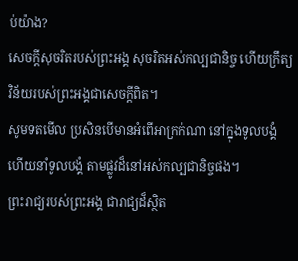ប់យ៉ាង?
សេចក្ដីសុចរិតរបស់ព្រះអង្គ សុចរិតអស់កល្បជានិច្ច ហើយក្រឹត្យវិន័យរបស់ព្រះអង្គជាសេចក្ដីពិត។
សូមទតមើល ប្រសិនបើមានអំពើអាក្រក់ណា នៅក្នុងទូលបង្គំ ហើយនាំទូលបង្គំ តាមផ្លូវដ៏នៅអស់កល្បជានិច្ចផង។
ព្រះរាជ្យរបស់ព្រះអង្គ ជារាជ្យដ៏ស្ថិត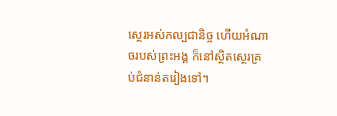ស្ថេរអស់កល្បជានិច្ច ហើយអំណាចរបស់ព្រះអង្គ ក៏នៅស្ថិតស្ថេរគ្រប់ជំនាន់តរៀងទៅ។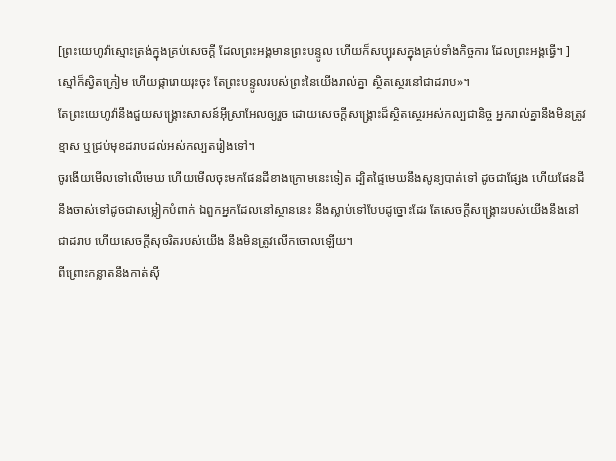[ព្រះយេហូវ៉ាស្មោះត្រង់ក្នុងគ្រប់សេចក្ដី ដែលព្រះអង្គមានព្រះបន្ទូល ហើយក៏សប្បុរសក្នុងគ្រប់ទាំងកិច្ចការ ដែលព្រះអង្គធ្វើ។ ]
ស្មៅក៏ស្វិតក្រៀម ហើយផ្ការោយរុះចុះ តែព្រះបន្ទូលរបស់ព្រះនៃយើងរាល់គ្នា ស្ថិតស្ថេរនៅជាដរាប»។
តែព្រះយេហូវ៉ានឹងជួយសង្គ្រោះសាសន៍អ៊ីស្រាអែលឲ្យរួច ដោយសេចក្ដីសង្គ្រោះដ៏ស្ថិតស្ថេរអស់កល្បជានិច្ច អ្នករាល់គ្នានឹងមិនត្រូវខ្មាស ឬជ្រប់មុខដរាបដល់អស់កល្បតរៀងទៅ។
ចូរងើយមើលទៅលើមេឃ ហើយមើលចុះមកផែនដីខាងក្រោមនេះទៀត ដ្បិតផ្ទៃមេឃនឹងសូន្យបាត់ទៅ ដូចជាផ្សែង ហើយផែនដីនឹងចាស់ទៅដូចជាសម្លៀកបំពាក់ ឯពួកអ្នកដែលនៅស្ថាននេះ នឹងស្លាប់ទៅបែបដូច្នោះដែរ តែសេចក្ដីសង្គ្រោះរបស់យើងនឹងនៅជាដរាប ហើយសេចក្ដីសុចរិតរបស់យើង នឹងមិនត្រូវលើកចោលឡើយ។
ពីព្រោះកន្លាតនឹងកាត់ស៊ី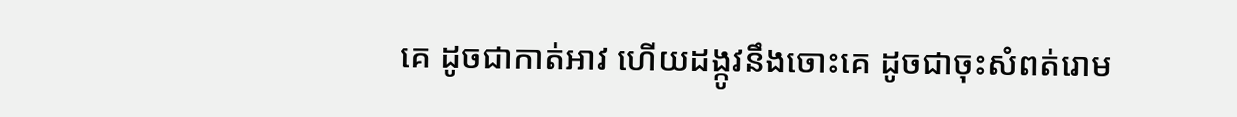គេ ដូចជាកាត់អាវ ហើយដង្កូវនឹងចោះគេ ដូចជាចុះសំពត់រោម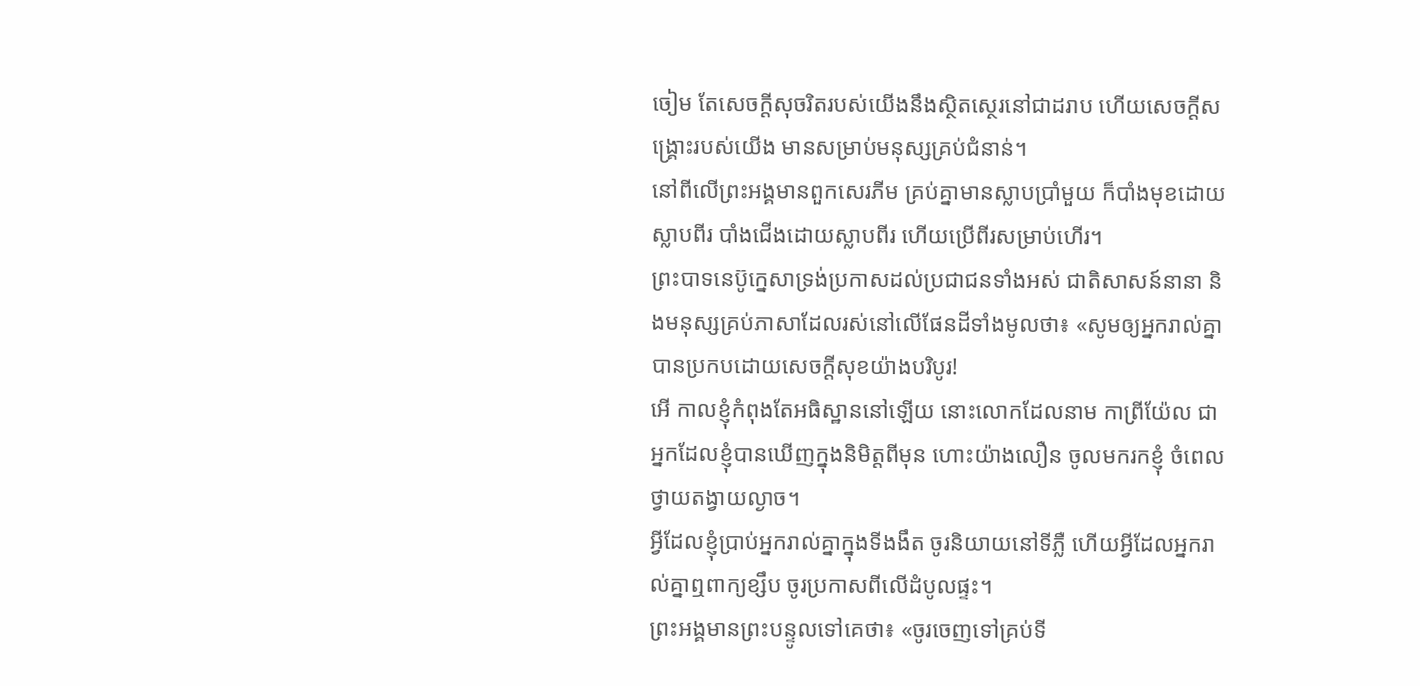ចៀម តែសេចក្ដីសុចរិតរបស់យើងនឹងស្ថិតស្ថេរនៅជាដរាប ហើយសេចក្ដីសង្គ្រោះរបស់យើង មានសម្រាប់មនុស្សគ្រប់ជំនាន់។
នៅពីលើព្រះអង្គមានពួកសេរភីម គ្រប់គ្នាមានស្លាបប្រាំមួយ ក៏បាំងមុខដោយស្លាបពីរ បាំងជើងដោយស្លាបពីរ ហើយប្រើពីរសម្រាប់ហើរ។
ព្រះបាទនេប៊ូក្នេសាទ្រង់ប្រកាសដល់ប្រជាជនទាំងអស់ ជាតិសាសន៍នានា និងមនុស្សគ្រប់ភាសាដែលរស់នៅលើផែនដីទាំងមូលថា៖ «សូមឲ្យអ្នករាល់គ្នាបានប្រកបដោយសេចក្ដីសុខយ៉ាងបរិបូរ!
អើ កាលខ្ញុំកំពុងតែអធិស្ឋាននៅឡើយ នោះលោកដែលនាម កាព្រីយ៉ែល ជាអ្នកដែលខ្ញុំបានឃើញក្នុងនិមិត្តពីមុន ហោះយ៉ាងលឿន ចូលមករកខ្ញុំ ចំពេលថ្វាយតង្វាយល្ងាច។
អ្វីដែលខ្ញុំប្រាប់អ្នករាល់គ្នាក្នុងទីងងឹត ចូរនិយាយនៅទីភ្លឺ ហើយអ្វីដែលអ្នករាល់គ្នាឮពាក្យខ្សឹប ចូរប្រកាសពីលើដំបូលផ្ទះ។
ព្រះអង្គមានព្រះបន្ទូលទៅគេថា៖ «ចូរចេញទៅគ្រប់ទី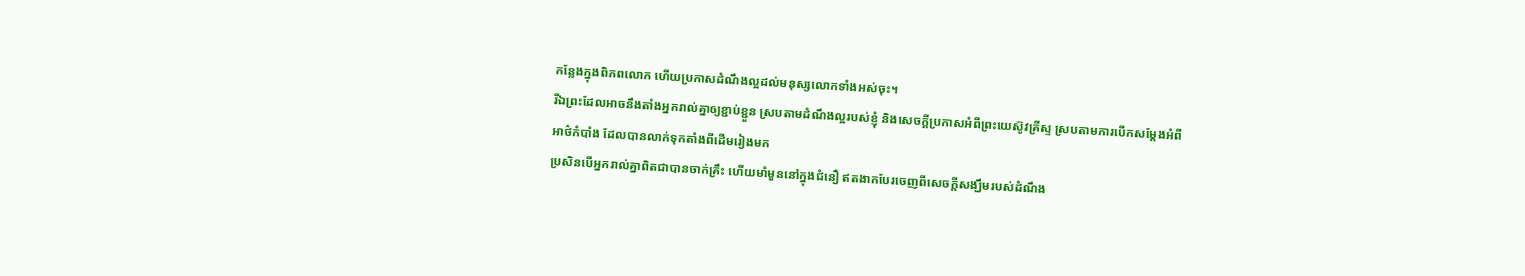កន្លែងក្នុងពិភពលោក ហើយប្រកាសដំណឹងល្អដល់មនុស្សលោកទាំងអស់ចុះ។
រីឯព្រះដែលអាចនឹងតាំងអ្នករាល់គ្នាឲ្យខ្ជាប់ខ្ជួន ស្របតាមដំណឹងល្អរបស់ខ្ញុំ និងសេចក្ដីប្រកាសអំពីព្រះយេស៊ូវគ្រីស្ទ ស្របតាមការបើកសម្ដែងអំពីអាថ៌កំបាំង ដែលបានលាក់ទុកតាំងពីដើមរៀងមក
ប្រសិនបើអ្នករាល់គ្នាពិតជាបានចាក់គ្រឹះ ហើយមាំមួននៅក្នុងជំនឿ ឥតងាកបែរចេញពីសេចក្តីសង្ឃឹមរបស់ដំណឹង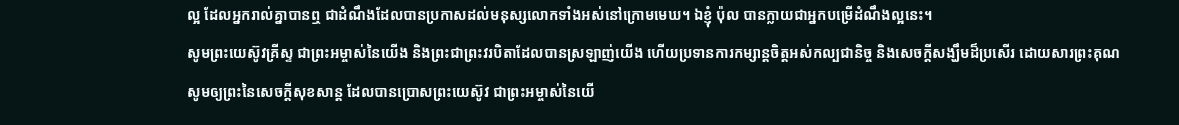ល្អ ដែលអ្នករាល់គ្នាបានឮ ជាដំណឹងដែលបានប្រកាសដល់មនុស្សលោកទាំងអស់នៅក្រោមមេឃ។ ឯខ្ញុំ ប៉ុល បានក្លាយជាអ្នកបម្រើដំណឹងល្អនេះ។
សូមព្រះយេស៊ូវគ្រីស្ទ ជាព្រះអម្ចាស់នៃយើង និងព្រះជាព្រះវរបិតាដែលបានស្រឡាញ់យើង ហើយប្រទានការកម្សាន្តចិត្តអស់កល្បជានិច្ច និងសេចក្ដីសង្ឃឹមដ៏ប្រសើរ ដោយសារព្រះគុណ
សូមឲ្យព្រះនៃសេចក្តីសុខសាន្ត ដែលបានប្រោសព្រះយេស៊ូវ ជាព្រះអម្ចាស់នៃយើ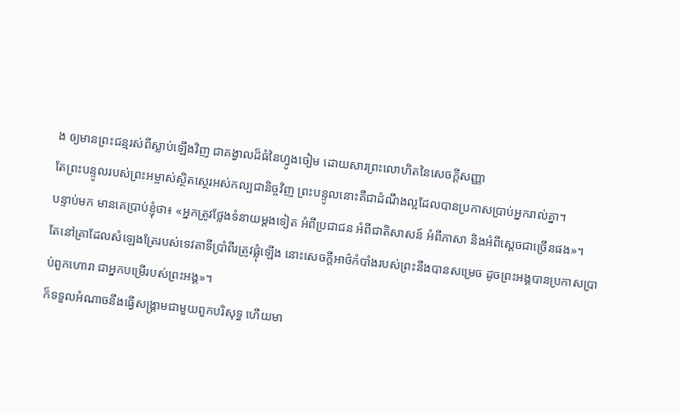ង ឲ្យមានព្រះជន្មរស់ពីស្លាប់ឡើងវិញ ជាគង្វាលដ៏ធំនៃហ្វូងចៀម ដោយសារព្រះលោហិតនៃសេចក្ដីសញ្ញា
តែព្រះបន្ទូលរបស់ព្រះអម្ចាស់ស្ថិតស្ថេរអស់កល្បជានិច្ចវិញ ព្រះបន្ទូលនោះគឺជាដំណឹងល្អដែលបានប្រកាសប្រាប់អ្នករាល់គ្នា។
បន្ទាប់មក មានគេប្រាប់ខ្ញុំថា៖ «អ្នកត្រូវថ្លែងទំនាយម្តងទៀត អំពីប្រជាជន អំពីជាតិសាសន៍ អំពីភាសា និងអំពីស្តេចជាច្រើនផង»។
តែនៅគ្រាដែលសំឡេងត្រែរបស់ទេវតាទីប្រាំពីរត្រូវផ្លុំឡើង នោះសេចក្ដីអាថ៌កំបាំងរបស់ព្រះនឹងបានសម្រេច ដូចព្រះអង្គបានប្រកាសប្រាប់ពួកហោរា ជាអ្នកបម្រើរបស់ព្រះអង្គ»។
ក៏ទទួលអំណាចនឹងធ្វើសង្គ្រាមជាមួយពួកបរិសុទ្ធ ហើយមា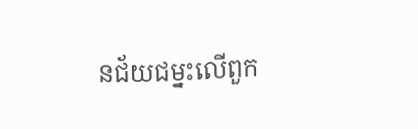នជ័យជម្នះលើពួក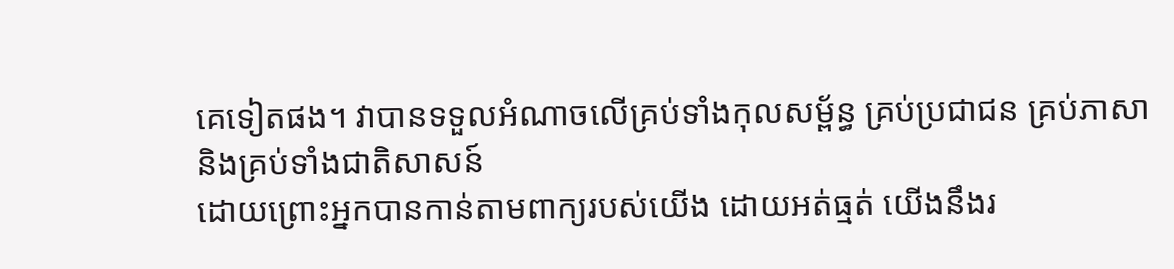គេទៀតផង។ វាបានទទួលអំណាចលើគ្រប់ទាំងកុលសម្ព័ន្ធ គ្រប់ប្រជាជន គ្រប់ភាសា និងគ្រប់ទាំងជាតិសាសន៍
ដោយព្រោះអ្នកបានកាន់តាមពាក្យរបស់យើង ដោយអត់ធ្មត់ យើងនឹងរ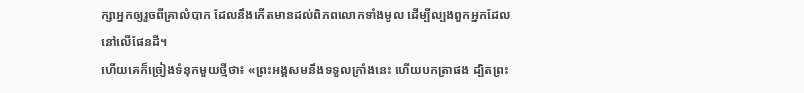ក្សាអ្នកឲ្យរួចពីគ្រាលំបាក ដែលនឹងកើតមានដល់ពិភពលោកទាំងមូល ដើម្បីល្បងពួកអ្នកដែលនៅលើផែនដី។
ហើយគេក៏ច្រៀងទំនុកមួយថ្មីថា៖ «ព្រះអង្គសមនឹងទទួលក្រាំងនេះ ហើយបកត្រាផង ដ្បិតព្រះ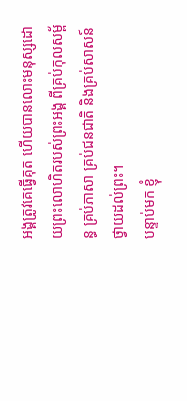អង្គត្រូវគេធ្វើគុត ហើយបានលោះមនុស្សដោយព្រះលោហិតរបស់ព្រះអង្គ ពីគ្រប់កុលសម្ព័ន្ធ គ្រប់ភាសា គ្រប់ជនជាតិ និងគ្រប់សាសន៍ ថ្វាយដល់ព្រះ។
បន្ទាប់មក ខ្ញុំ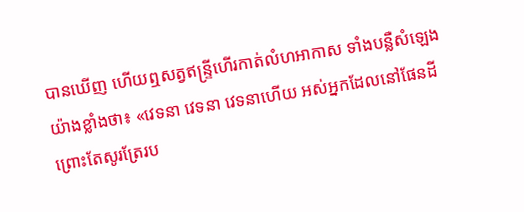បានឃើញ ហើយឮសត្វឥន្ទ្រីហើរកាត់លំហអាកាស ទាំងបន្លឺសំឡេងយ៉ាងខ្លាំងថា៖ «វេទនា វេទនា វេទនាហើយ អស់អ្នកដែលនៅផែនដី ព្រោះតែសូរត្រែរប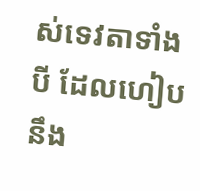ស់ទេវតាទាំងបី ដែលហៀបនឹង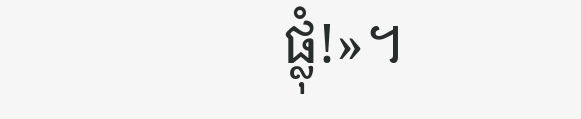ផ្លុំ!»។